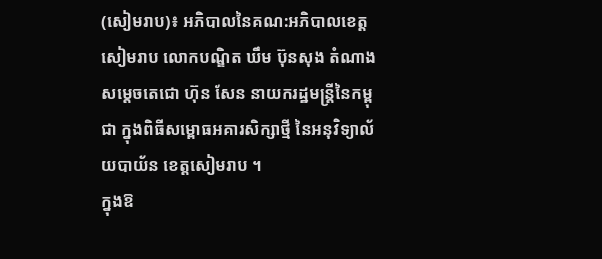(សៀមរាប)៖ អភិបាលនៃគណ:អភិបាលខេត្តសៀមរាប លោកបណ្ឌិត ឃឹម ប៊ុនសុង តំណាងសម្តេចតេជោ ហ៊ុន សែន នាយករដ្ឋមន្រ្តីនៃកម្ពុជា ក្នុងពិធីសម្ពោធអគារសិក្សាថ្មី នៃអនុវិទ្យាល័យបាយ័ន ខេត្តសៀមរាប ។
ក្នុងឱ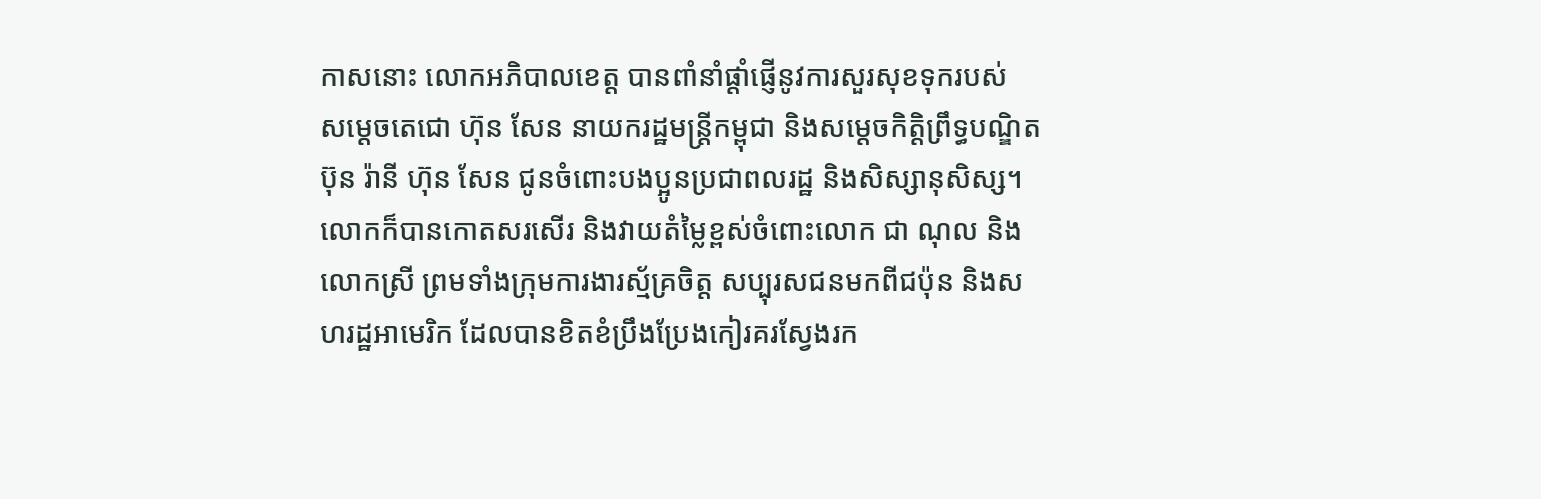កាសនោះ លោកអភិបាលខេត្ត បានពាំនាំផ្តាំផ្ញើនូវការសួរសុខទុករបស់ សម្តេចតេជោ ហ៊ុន សែន នាយករដ្ឋមន្ដ្រីកម្ពុជា និងសម្តេចកិត្ដិព្រឹទ្ធបណ្ឌិត ប៊ុន រ៉ានី ហ៊ុន សែន ជូនចំពោះបងប្អូនប្រជាពលរដ្ឋ និងសិស្សានុសិស្ស។
លោកក៏បានកោតសរសើរ និងវាយតំម្លៃខ្ពស់ចំពោះលោក ជា ណុល និងលោកស្រី ព្រមទាំងក្រុមការងារស្ម័គ្រចិត្ត សប្បុរសជនមកពីជប៉ុន និងសហរដ្ឋអាមេរិក ដែលបានខិតខំប្រឹងប្រែងកៀរគរស្វែងរក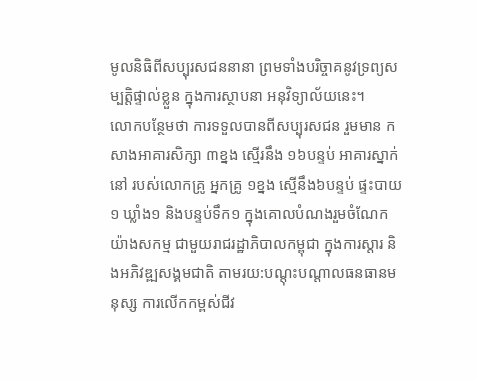មូលនិធិពីសប្បុរសជននានា ព្រមទាំងបរិច្ចាគនូវទ្រព្យសម្បត្តិផ្ទាល់ខ្លួន ក្នុងការស្ថាបនា អនុវិទ្យាល័យនេះ។
លោកបន្ថែមថា ការទទួលបានពីសប្បុរសជន រួមមាន កសាងអាគារសិក្សា ៣ខ្នង ស្មើរនឹង ១៦បន្ទប់ អាគារស្នាក់នៅ របស់លោកគ្រូ អ្នកគ្រូ ១ខ្នង ស្មើនឹង៦បន្ទប់ ផ្ទះបាយ១ ឃ្លាំង១ និងបន្ទប់ទឹក១ ក្នុងគោលបំណងរួមចំណែកយ៉ាងសកម្ម ជាមួយរាជរដ្ឋាភិបាលកម្ពុជា ក្នុងការស្តារ និងអភិវឌ្ឍសង្គមជាតិ តាមរយ:បណ្តុះបណ្តាលធនធានមនុស្ស ការលើកកម្ពស់ជីវ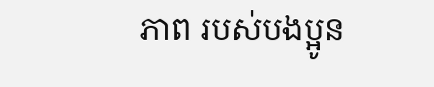ភាព របស់បងប្អូន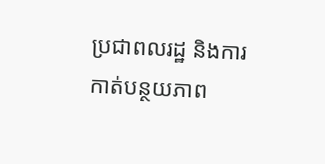ប្រជាពលរដ្ឋ និងការកាត់បន្ថយភាព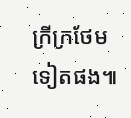ក្រីក្រថែមទៀតផង៕